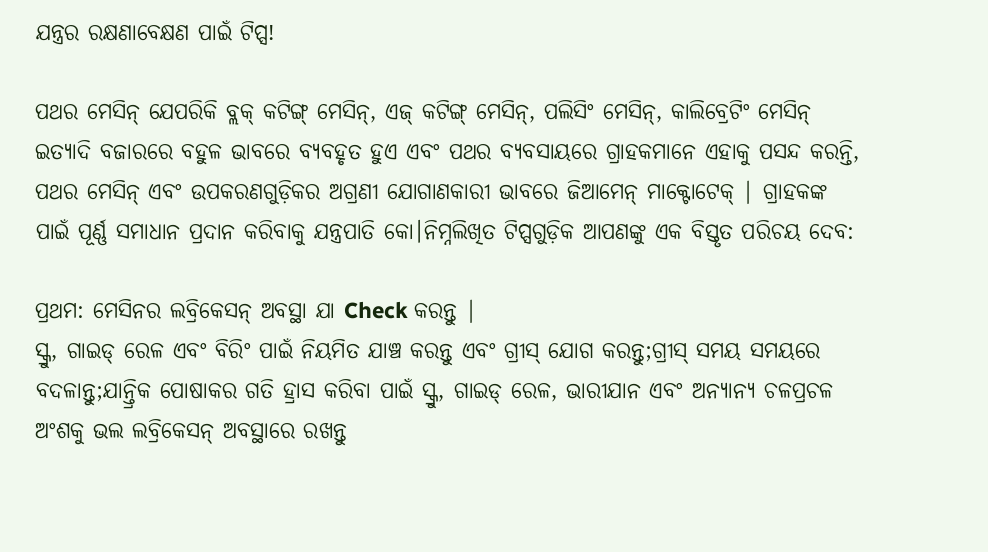ଯନ୍ତ୍ରର ରକ୍ଷଣାବେକ୍ଷଣ ପାଇଁ ଟିପ୍ସ!

ପଥର ମେସିନ୍ ଯେପରିକି ବ୍ଲକ୍ କଟିଙ୍ଗ୍ ମେସିନ୍, ଏଜ୍ କଟିଙ୍ଗ୍ ମେସିନ୍, ପଲିସିଂ ମେସିନ୍, କାଲିବ୍ରେଟିଂ ମେସିନ୍ ଇତ୍ୟାଦି ବଜାରରେ ବହୁଳ ଭାବରେ ବ୍ୟବହୃତ ହୁଏ ଏବଂ ପଥର ବ୍ୟବସାୟରେ ଗ୍ରାହକମାନେ ଏହାକୁ ପସନ୍ଦ କରନ୍ତି, ପଥର ମେସିନ୍ ଏବଂ ଉପକରଣଗୁଡ଼ିକର ଅଗ୍ରଣୀ ଯୋଗାଣକାରୀ ଭାବରେ ଜିଆମେନ୍ ମାକ୍ଟୋଟେକ୍ | ଗ୍ରାହକଙ୍କ ପାଇଁ ପୂର୍ଣ୍ଣ ସମାଧାନ ପ୍ରଦାନ କରିବାକୁ ଯନ୍ତ୍ରପାତି କୋ।ନିମ୍ନଲିଖିତ ଟିପ୍ସଗୁଡ଼ିକ ଆପଣଙ୍କୁ ଏକ ବିସ୍ତୃତ ପରିଚୟ ଦେବ:

ପ୍ରଥମ: ମେସିନର ଲବ୍ରିକେସନ୍ ଅବସ୍ଥା ଯା Check କରନ୍ତୁ |
ସ୍କ୍ରୁ, ଗାଇଡ୍ ରେଳ ଏବଂ ବିରିଂ ପାଇଁ ନିୟମିତ ଯାଞ୍ଚ କରନ୍ତୁ ଏବଂ ଗ୍ରୀସ୍ ଯୋଗ କରନ୍ତୁ;ଗ୍ରୀସ୍ ସମୟ ସମୟରେ ବଦଳାନ୍ତୁ;ଯାନ୍ତ୍ରିକ ପୋଷାକର ଗତି ହ୍ରାସ କରିବା ପାଇଁ ସ୍କ୍ରୁ, ଗାଇଡ୍ ରେଳ, ଭାରୀଯାନ ଏବଂ ଅନ୍ୟାନ୍ୟ ଚଳପ୍ରଚଳ ଅଂଶକୁ ଭଲ ଲବ୍ରିକେସନ୍ ଅବସ୍ଥାରେ ରଖନ୍ତୁ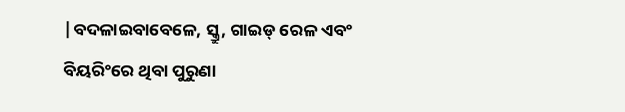|ବଦଳାଇବାବେଳେ, ସ୍କ୍ରୁ, ଗାଇଡ୍ ରେଳ ଏବଂ ବିୟରିଂରେ ଥିବା ପୁରୁଣା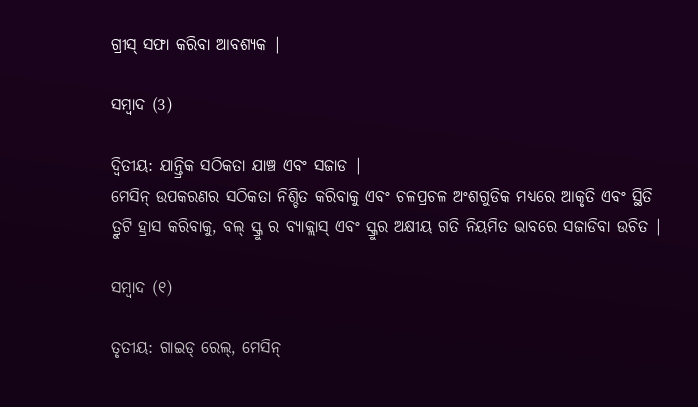ଗ୍ରୀସ୍ ସଫା କରିବା ଆବଶ୍ୟକ |

ସମ୍ବାଦ (3)

ଦ୍ୱିତୀୟ: ଯାନ୍ତ୍ରିକ ସଠିକତା ଯାଞ୍ଚ ଏବଂ ସଜାଡ |
ମେସିନ୍ ଉପକରଣର ସଠିକତା ନିଶ୍ଚିତ କରିବାକୁ ଏବଂ ଚଳପ୍ରଚଳ ଅଂଶଗୁଡିକ ମଧ୍ୟରେ ଆକୃତି ଏବଂ ସ୍ଥିତି ତ୍ରୁଟି ହ୍ରାସ କରିବାକୁ, ବଲ୍ ସ୍କ୍ରୁ ର ବ୍ୟାକ୍ଲାସ୍ ଏବଂ ସ୍କ୍ରୁର ଅକ୍ଷୀୟ ଗତି ନିୟମିତ ଭାବରେ ସଜାଡିବା ଉଚିତ |

ସମ୍ବାଦ (୧)

ତୃତୀୟ: ଗାଇଡ୍ ରେଲ୍, ମେସିନ୍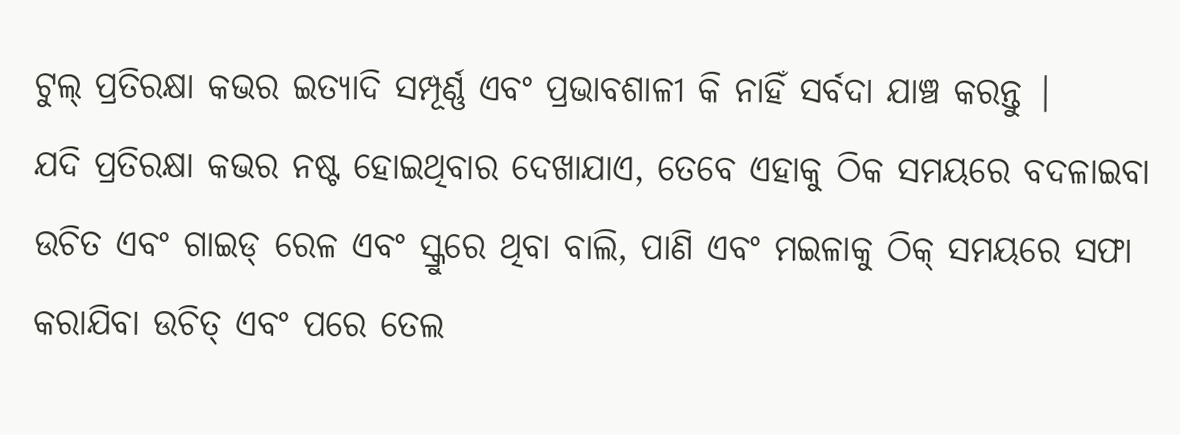ଟୁଲ୍ ପ୍ରତିରକ୍ଷା କଭର ଇତ୍ୟାଦି ସମ୍ପୂର୍ଣ୍ଣ ଏବଂ ପ୍ରଭାବଶାଳୀ କି ନାହିଁ ସର୍ବଦା ଯାଞ୍ଚ କରନ୍ତୁ |
ଯଦି ପ୍ରତିରକ୍ଷା କଭର ନଷ୍ଟ ହୋଇଥିବାର ଦେଖାଯାଏ, ତେବେ ଏହାକୁ ଠିକ ସମୟରେ ବଦଳାଇବା ଉଚିତ ଏବଂ ଗାଇଡ୍ ରେଳ ଏବଂ ସ୍କ୍ରୁରେ ଥିବା ବାଲି, ପାଣି ଏବଂ ମଇଳାକୁ ଠିକ୍ ସମୟରେ ସଫା କରାଯିବା ଉଚିତ୍ ଏବଂ ପରେ ତେଲ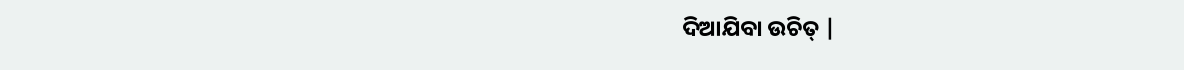ଦିଆଯିବା ଉଚିତ୍ |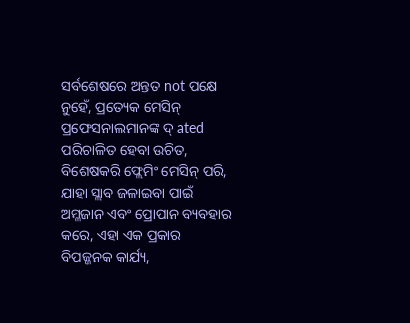ସର୍ବଶେଷରେ ଅନ୍ତତ not ପକ୍ଷେ ନୁହେଁ, ପ୍ରତ୍ୟେକ ମେସିନ୍ ପ୍ରଫେସନାଲମାନଙ୍କ ଦ୍ ated ପରିଚାଳିତ ହେବା ଉଚିତ, ବିଶେଷକରି ଫ୍ଲେମିଂ ମେସିନ୍ ପରି, ଯାହା ସ୍ଲାବ ଜଳାଇବା ପାଇଁ ଅମ୍ଳଜାନ ଏବଂ ପ୍ରୋପାନ ବ୍ୟବହାର କରେ, ଏହା ଏକ ପ୍ରକାର ବିପଜ୍ଜନକ କାର୍ଯ୍ୟ,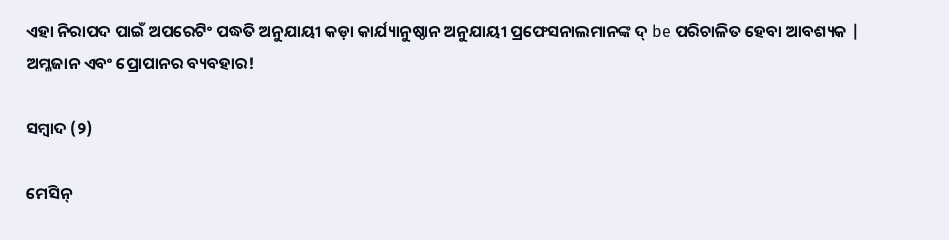ଏହା ନିରାପଦ ପାଇଁ ଅପରେଟିଂ ପଦ୍ଧତି ଅନୁଯାୟୀ କଡ଼ା କାର୍ଯ୍ୟାନୁଷ୍ଠାନ ଅନୁଯାୟୀ ପ୍ରଫେସନାଲମାନଙ୍କ ଦ୍ be ପରିଚାଳିତ ହେବା ଆବଶ୍ୟକ | ଅମ୍ଳଜାନ ଏବଂ ପ୍ରୋପାନର ବ୍ୟବହାର!

ସମ୍ବାଦ (୨)

ମେସିନ୍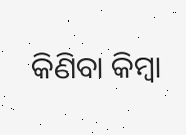କିଣିବା କିମ୍ବା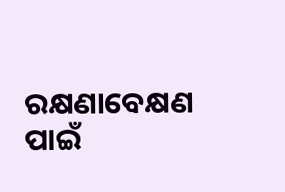ରକ୍ଷଣାବେକ୍ଷଣ ପାଇଁ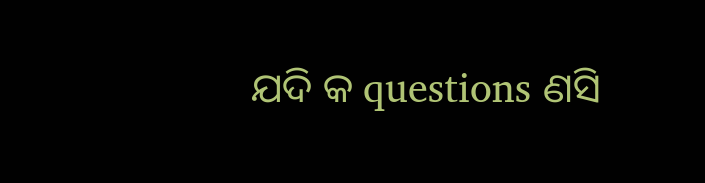ଯଦି କ questions ଣସି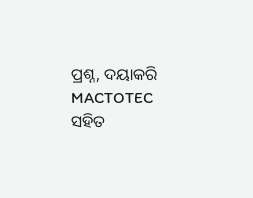ପ୍ରଶ୍ନ, ଦୟାକରି MACTOTEC ସହିତ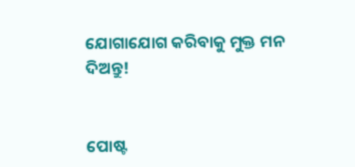ଯୋଗାଯୋଗ କରିବାକୁ ମୁକ୍ତ ମନ ଦିଅନ୍ତୁ!


ପୋଷ୍ଟ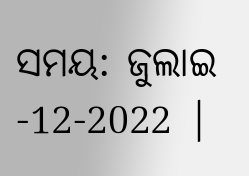ସମୟ: ଜୁଲାଇ -12-2022 |